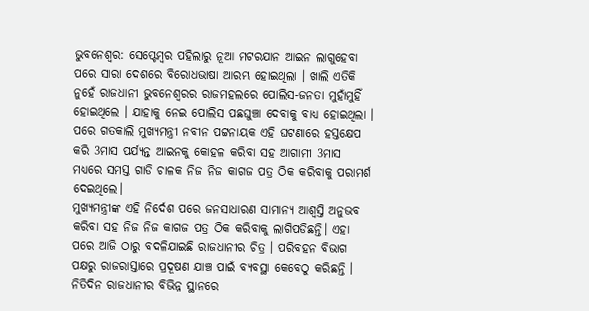ଭୁବନେଶ୍ବର: ସେପ୍ଟେମ୍ବର ପହିଲାରୁ ନୂଆ ମଟରଯାନ ଆଇନ ଲାଗୁହେବା ପରେ ସାରା ଦେଶରେ ବିରୋଧଭାଷା ଆରମ୍ଭ ହୋଇଥିଲା । ଖାଲି ଏତିକି ନୁହେଁ ରାଜଧାନୀ ଭୁବନେଶ୍ବରର ରାଜମହଲରେ ପୋଲିସ-ଜନତା ମୁହାଁମୁହିଁ ହୋଇଥିଲେ । ଯାହାକୁ ନେଇ ପୋଲିସ ପଛଘୁଞ୍ଚା ଦେବାକୁ ବାଧ୍ୟ ହୋଇଥିଲା । ପରେ ଗତକାଲି ମୁଖ୍ୟମନ୍ତ୍ରୀ ନବୀନ ପଟ୍ଟନାୟକ ଏହି ଘଟଣାରେ ହସ୍ତକ୍ଷେପ କରି 3ମାସ ପର୍ଯ୍ୟନ୍ତ ଆଇନକୁ କୋହଳ କରିବା ସହ ଆଗାମୀ 3ମାସ ମଧ୍ୟରେ ସମସ୍ତ ଗାଡି ଚାଳକ ନିଜ ନିଜ କାଗଜ ପତ୍ର ଠିକ କରିବାକୁ ପରାମର୍ଶ ଦେଇଥିଲେ।
ମୁଖ୍ୟମନ୍ତ୍ରୀଙ୍କ ଏହି ନିର୍ଦେଶ ପରେ ଜନସାଧାରଣ ସାମାନ୍ୟ ଆଶ୍ବସ୍ତି ଅନୁଭବ କରିବା ସହ ନିଜ ନିଜ କାଗଜ ପତ୍ର ଠିକ କରିବାକୁ ଲାଗିପଡିଛନ୍ତି। ଏହା ପରେ ଆଜି ଠାରୁ ବଦଳିଯାଇଛି ରାଜଧାନୀର ଚିତ୍ର । ପରିବହନ ବିଭାଗ ପକ୍ଷରୁ ରାଜରାସ୍ତାରେ ପ୍ରଦୂଷଣ ଯାଞ୍ଚ ପାଇଁ ବ୍ୟବସ୍ଥା କେବେଠୁ କରିଛନ୍ତି । ନିତିଦିନ ରାଜଧାନୀର ବିଭିନ୍ନ ସ୍ଥାନରେ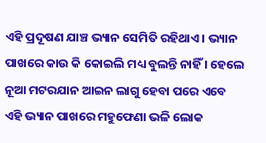ଏହି ପ୍ରଦୂଷଣ ଯାଞ୍ଚ ଭ୍ୟାନ ସେମିତି ରହିଥାଏ । ଭ୍ୟାନ ପାଖରେ କାଉ କି କୋଇଲି ମଧ୍ୟ ବୁଲନ୍ତି ନାହିଁ । ହେଲେ ନୂଆ ମଟରଯାନ ଆଇନ ଲାଗୁ ହେବା ପରେ ଏବେ ଏହି ଭ୍ୟାନ ପାଖରେ ମହୁଫେଣା ଭଳି ଲୋକ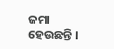ଜମା ହେଉଛନ୍ତି ।